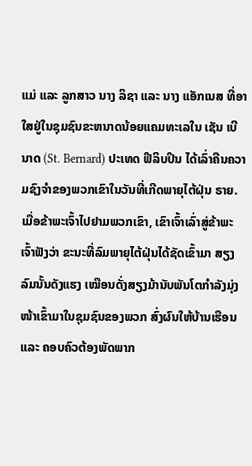ແມ່ ແລະ ລູກສາວ ນາງ ລິຊາ ແລະ ນາງ ແອັກເນສ ທີ່ອາໃສຢູ່ໃນຊຸມຊົນຂະຫນາດນ້ອຍແຄມທະເລໃນ ເຊັນ ເບີນາດ (St. Bernard) ປະເທດ ຟີລິບປິນ ໄດ້ເລົ່າຄືນຄວາມຊົງຈໍາຂອງພວກເຂົາໃນວັນທີ່ເກີດພາຍຸໄຕ້ຝຸ່ນ ຣາຍ.
ເມື່ອຂ້າພະເຈົ້າໄປຢາມພວກເຂົາ, ເຂົາເຈົ້າເລົ່າສູ່ຂ້າພະເຈົ້າຟັງວ່າ ຂະນະທີ່ລົມພາຍຸໄຕ້ຝຸ່ນໄດ້ຊັດເຂົ້າມາ ສຽງລົມນັ້ນດັງແຮງ ເໝືອນດັ່ງສຽງມ້ານັບພັນໂຕກຳລັງມຸ່ງໜ້າເຂົ້າມາໃນຊຸມຊົນຂອງພວກ ສົ່ງຜົນໃຫ້ບ້ານເຮືອນ ແລະ ຄອບຄົວຕ້ອງພັດພາກ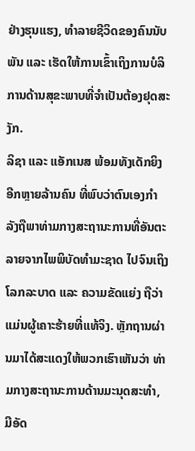ຢ່າງຮຸນແຮງ, ທຳລາຍຊີວິດຂອງຄົນນັບພັນ ແລະ ເຮັດໃຫ້ການເຂົ້າເຖິງການບໍລິການດ້ານສຸຂະພາບທີ່ຈໍາເປັນຕ້ອງຢຸດສະງັກ.
ລິຊາ ແລະ ແອັກເນສ ພ້ອມທັງເດັກຍິງອີກຫຼາຍລ້ານຄົນ ທີ່ພົບວ່າຕົນເອງກໍາລັງຖືພາທ່າມກາງສະຖານະການທີ່ອັນຕະລາຍຈາກໄພພິບັດທໍາມະຊາດ ໄປຈົນເຖິງໂລກລະບາດ ແລະ ຄວາມຂັດແຍ່ງ ຖືວ່າແມ່ນຜູ້ເຄາະຮ້າຍທີ່ແທ້ຈິງ. ຫຼັກຖານຜ່ານມາໄດ້ສະແດງໃຫ້ພວກເຮົາເຫັນວ່າ ທ່າມກາງສະຖານະການດ້ານມະນຸດສະທໍາ, ມີອັດ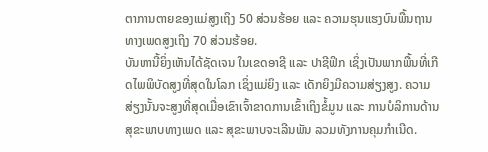ຕາການຕາຍຂອງແມ່ສູງເຖິງ 50 ສ່ວນຮ້ອຍ ແລະ ຄວາມຮຸນແຮງບົນພື້ນຖານທາງເພດສູງເຖິງ 70 ສ່ວນຮ້ອຍ.
ບັນຫານີ້ຍິ່ງເຫັນໄດ້ຊັດເຈນ ໃນເຂດອາຊີ ແລະ ປາຊີຟິກ ເຊິ່ງເປັນພາກພື້ນທີ່ເກີດໄພພິບັດສູງທີ່ສຸດໃນໂລກ ເຊິ່ງແມ່ຍິງ ແລະ ເດັກຍິງມີຄວາມສ່ຽງສູງ. ຄວາມສ່ຽງນັ້ນຈະສູງທີ່ສຸດເມື່ອເຂົາເຈົ້າຂາດການເຂົ້າເຖິງຂໍ້ມູນ ແລະ ການບໍລິການດ້ານສຸຂະພາບທາງເພດ ແລະ ສຸຂະພາບຈະເລີນພັນ ລວມທັງການຄຸມກຳເນີດ.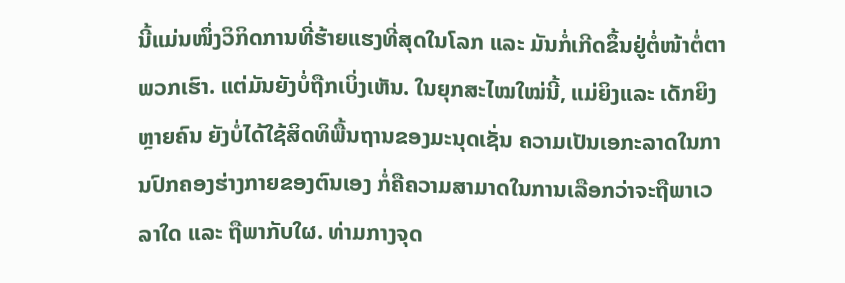ນີ້ແມ່ນໜຶ່ງວິກິດການທີ່ຮ້າຍແຮງທີ່ສຸດໃນໂລກ ແລະ ມັນກໍ່ເກີດຂຶ້ນຢູ່ຕໍ່ໜ້າຕໍ່ຕາພວກເຮົາ. ແຕ່ມັນຍັງບໍ່ຖືກເບິ່ງເຫັນ. ໃນຍຸກສະໄໝໃໝ່ນີ້, ແມ່ຍິງແລະ ເດັກຍິງຫຼາຍຄົນ ຍັງບໍ່ໄດ້ໃຊ້ສິດທິພື້ນຖານຂອງມະນຸດເຊັ່ນ ຄວາມເປັນເອກະລາດໃນການປົກຄອງຮ່າງກາຍຂອງຕົນເອງ ກໍ່ຄືຄວາມສາມາດໃນການເລືອກວ່າຈະຖືພາເວລາໃດ ແລະ ຖືພາກັບໃຜ. ທ່າມກາງຈຸດ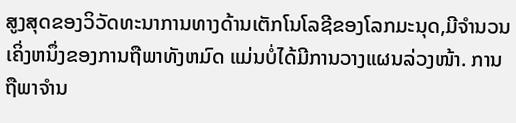ສູງສຸດຂອງວິວັດທະນາການທາງດ້ານເຕັກໂນໂລຊີຂອງໂລກມະນຸດ,ມີຈໍານວນເຄິ່ງຫນຶ່ງຂອງການຖືພາທັງຫມົດ ແມ່ນບໍ່ໄດ້ມີການວາງແຜນລ່ວງໜ້າ. ການຖືພາຈໍານ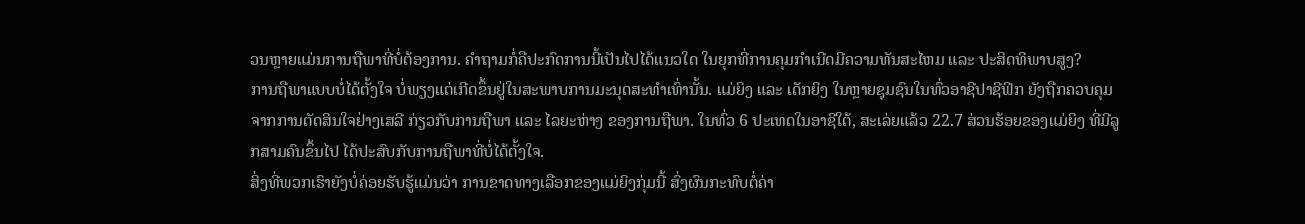ວນຫຼາຍແມ່ນການຖືພາທີ່ບໍ່ຕ້ອງການ. ຄໍາຖາມກໍ່ຄືປະກົດການນີ້ເປັນໄປໄດ້ແນວໃດ ໃນຍຸກທີ່ການຄຸມກໍາເນີດມີຄວາມທັນສະໄຫມ ແລະ ປະສິດທິພາບສູງ?
ການຖືພາແບບບໍ່ໄດ້ຕັ້ງໃຈ ບໍ່ພຽງແຕ່ເກີດຂຶ້ນຢູ່ໃນສະພາບການມະນຸດສະທໍາເທົ່ານັ້ນ. ແມ່ຍິງ ແລະ ເດັກຍິງ ໃນຫຼາຍຊຸມຊົນໃນທົ່ວອາຊີປາຊີຟິກ ຍັງຖືກຄວບຄຸມຈາກການຕັດສິນໃຈຢ່າງເສລີ ກ່ຽວກັບການຖືພາ ແລະ ໄລຍະຫ່າງ ຂອງການຖືພາ. ໃນທົ່ວ 6 ປະເທດໃນອາຊີໃຕ້, ສະເລ່ຍແລ້ວ 22.7 ສ່ວນຮ້ອຍຂອງແມ່ຍິງ ທີ່ມີລູກສາມຄົນຂຶ້ນໄປ ໄດ້ປະສົບກັບການຖືພາທີ່ບໍ່ໄດ້ຕັ້ງໃຈ.
ສິ່ງທີ່ພວກເຮົາຍັງບໍ່ຄ່ອຍຮັບຮູ້ແມ່ນວ່າ ການຂາດທາງເລືອກຂອງແມ່ຍິງກຸ່ມນີ້ ສົ່ງຜົນກະທົບຕໍ່ຄ່າ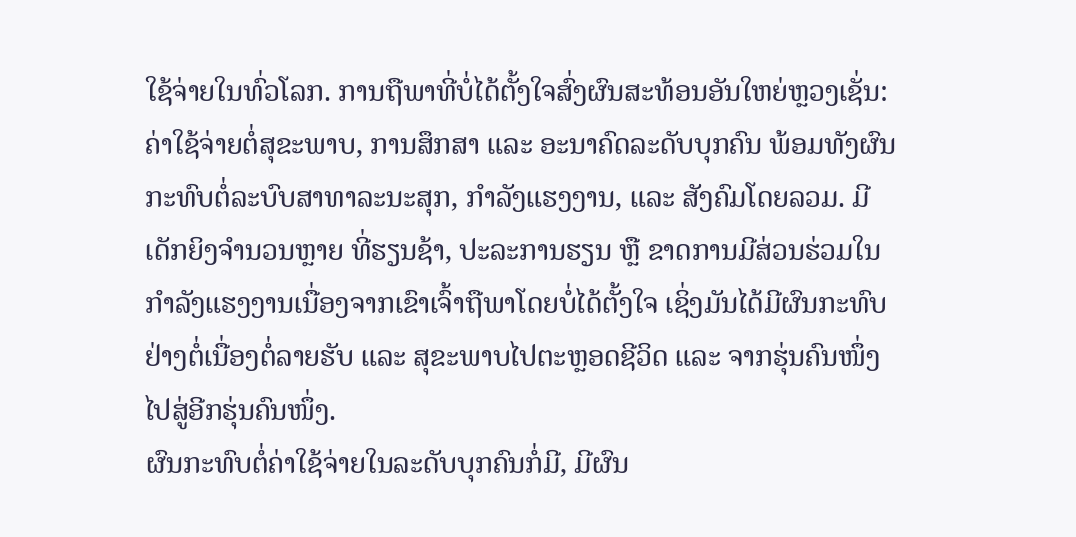ໃຊ້ຈ່າຍໃນທົ່ວໂລກ. ການຖືພາທີ່ບໍ່ໄດ້ຕັ້ງໃຈສົ່ງຜົນສະທ້ອນອັນໃຫຍ່ຫຼວງເຊັ່ນ: ຄ່າໃຊ້ຈ່າຍຕໍ່ສຸຂະພາບ, ການສຶກສາ ແລະ ອະນາຄົດລະດັບບຸກຄົນ ພ້ອມທັງຜົນກະທົບຕໍ່ລະບົບສາທາລະນະສຸກ, ກໍາລັງແຮງງານ, ແລະ ສັງຄົມໂດຍລວມ. ມີເດັກຍິງຈໍານວນຫຼາຍ ທີ່ຮຽນຊ້າ, ປະລະການຮຽນ ຫຼື ຂາດການມີສ່ວນຮ່ວມໃນກໍາລັງແຮງງານເນື່ອງຈາກເຂົາເຈົ້າຖືພາໂດຍບໍ່ໄດ້ຕັ້ງໃຈ ເຊິ່ງມັນໄດ້ມີຜົນກະທົບຢ່າງຕໍ່ເນື່ອງຕໍ່ລາຍຮັບ ແລະ ສຸຂະພາບໄປຕະຫຼອດຊີວິດ ແລະ ຈາກຮຸ່ນຄົນໜຶ່ງໄປສູ່ອີກຮຸ່ນຄົນໜຶ່ງ.
ຜົນກະທົບຕໍ່ຄ່າໃຊ້ຈ່າຍໃນລະດັບບຸກຄົນກໍ່ມີ, ມີຜົນ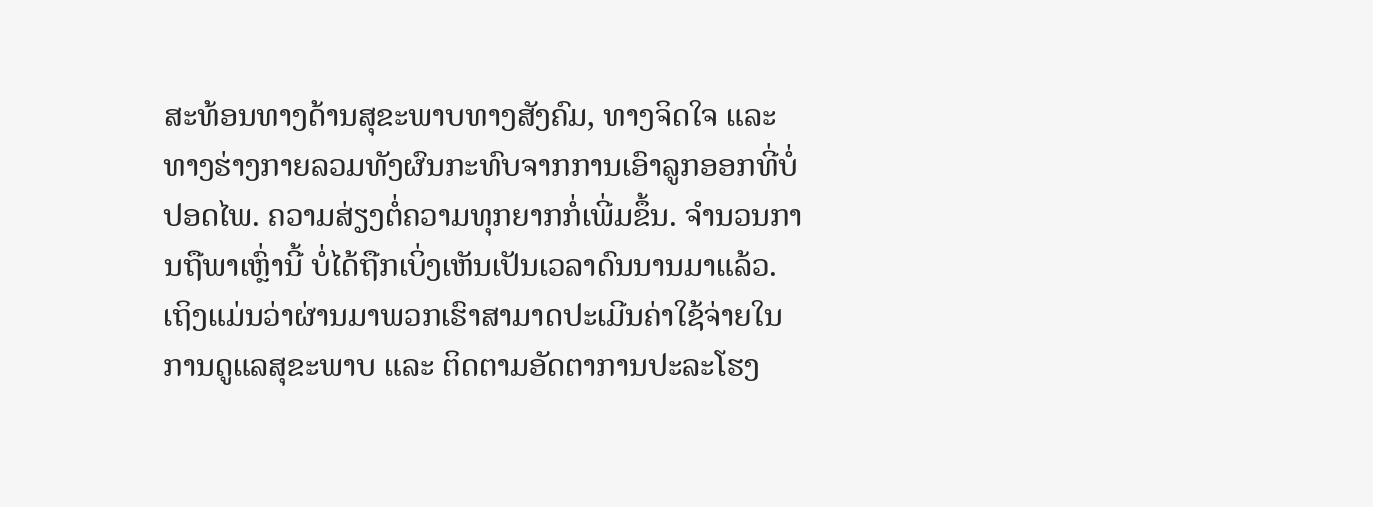ສະທ້ອນທາງດ້ານສຸຂະພາບທາງສັງຄົມ, ທາງຈິດໃຈ ແລະ ທາງຮ່າງກາຍລວມທັງຜົນກະທົບຈາກການເອົາລູກອອກທີ່ບໍ່ປອດໄພ. ຄວາມສ່ຽງຕໍ່ຄວາມທຸກຍາກກໍ່ເພີ່ມຂຶ້ນ. ຈໍານວນການຖືພາເຫຼົ່ານີ້ ບໍ່ໄດ້ຖືກເບິ່ງເຫັນເປັນເວລາດົນນານມາແລ້ວ. ເຖິງແມ່ນວ່າຜ່ານມາພວກເຮົາສາມາດປະເມີນຄ່າໃຊ້ຈ່າຍໃນການດູແລສຸຂະພາບ ແລະ ຕິດຕາມອັດຕາການປະລະໂຮງ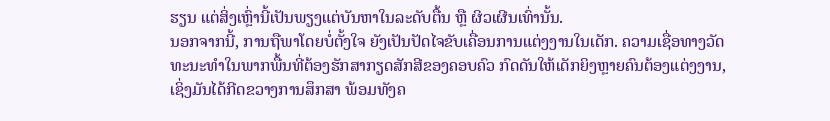ຮຽນ ແຕ່ສິ່ງເຫຼົ່ານີ້ເປັນພຽງແຕ່ບັນຫາໃນລະດັບຕື້ນ ຫຼື ຜິວເຜີນເທົ່ານັ້ນ.
ນອກຈາກນີ້, ການຖືພາໂດຍບໍ່ຕັ້ງໃຈ ຍັງເປັນປັດໄຈຂັບເຄື່ອນການແຕ່ງງານໃນເດັກ. ຄວາມເຊື່ອທາງວັດທະນະທໍາໃນພາກພື້ນທີ່ຕ້ອງຮັກສາກຽດສັກສີຂອງຄອບຄົວ ກົດດັນໃຫ້ເດັກຍິງຫຼາຍຄົນຕ້ອງແຕ່ງງານ, ເຊິ່ງມັນໄດ້ກີດຂວາງການສຶກສາ ພ້ອມທັງຄ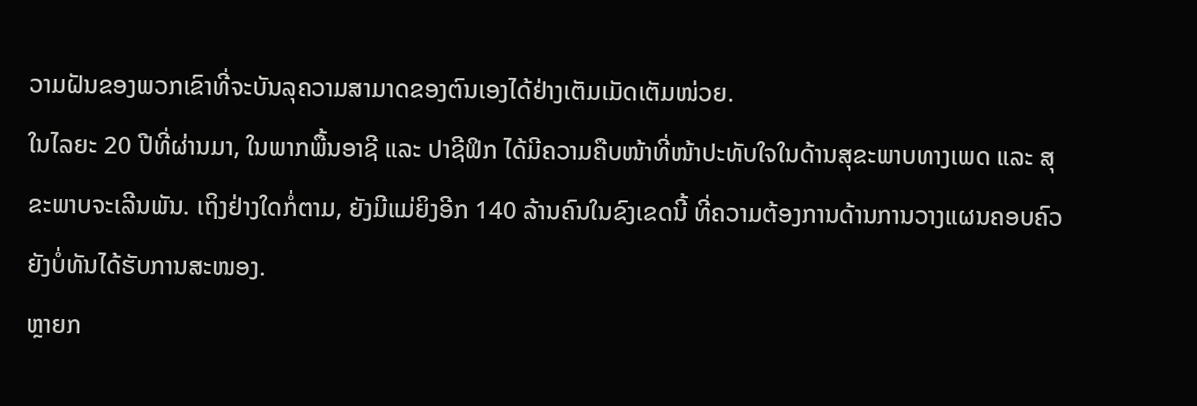ວາມຝັນຂອງພວກເຂົາທີ່ຈະບັນລຸຄວາມສາມາດຂອງຕົນເອງໄດ້ຢ່າງເຕັມເມັດເຕັມໜ່ວຍ.
ໃນໄລຍະ 20 ປີທີ່ຜ່ານມາ, ໃນພາກພື້ນອາຊີ ແລະ ປາຊີຟິກ ໄດ້ມີຄວາມຄືບໜ້າທີ່ໜ້າປະທັບໃຈໃນດ້ານສຸຂະພາບທາງເພດ ແລະ ສຸຂະພາບຈະເລີນພັນ. ເຖິງຢ່າງໃດກໍ່ຕາມ, ຍັງມີແມ່ຍິງອີກ 140 ລ້ານຄົນໃນຂົງເຂດນີ້ ທີ່ຄວາມຕ້ອງການດ້ານການວາງແຜນຄອບຄົວຍັງບໍ່ທັນໄດ້ຮັບການສະໜອງ.
ຫຼາຍກ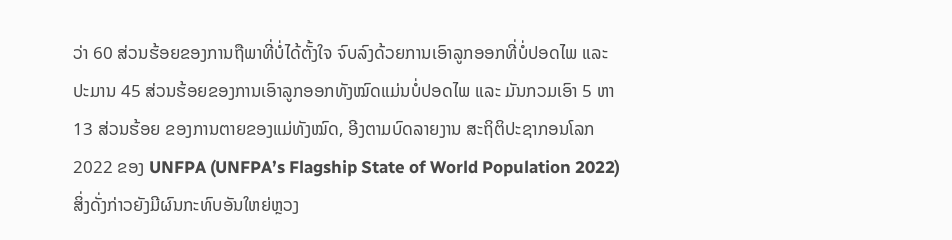ວ່າ 60 ສ່ວນຮ້ອຍຂອງການຖືພາທີ່ບໍ່ໄດ້ຕັ້ງໃຈ ຈົບລົງດ້ວຍການເອົາລູກອອກທີ່ບໍ່ປອດໄພ ແລະ ປະມານ 45 ສ່ວນຮ້ອຍຂອງການເອົາລູກອອກທັງໝົດແມ່ນບໍ່ປອດໄພ ແລະ ມັນກວມເອົາ 5 ຫາ 13 ສ່ວນຮ້ອຍ ຂອງການຕາຍຂອງແມ່ທັງໝົດ, ອີງຕາມບົດລາຍງານ ສະຖິຕິປະຊາກອນໂລກ 2022 ຂອງ UNFPA (UNFPA’s Flagship State of World Population 2022)
ສິ່ງດັ່ງກ່າວຍັງມີຜົນກະທົບອັນໃຫຍ່ຫຼວງ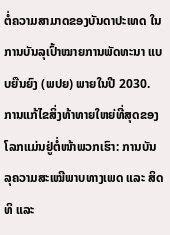ຕໍ່ຄວາມສາມາດຂອງບັນດາປະເທດ ໃນການບັນລຸເປົ້າໝາຍການພັດທະນາ ແບບຍືນຍົງ (ພປຍ) ພາຍໃນປີ 2030.
ການແກ້ໄຂສິ່ງທ້າທາຍໃຫຍ່ທີ່ສຸດຂອງໂລກແມ່ນຢູ່ຕໍ່ໜ້າພວກເຮົາ: ການບັນລຸຄວາມສະເໝີພາບທາງເພດ ແລະ ສິດທິ ແລະ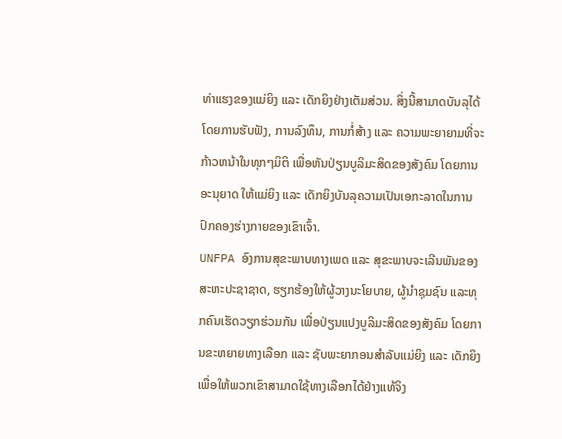ທ່າແຮງຂອງແມ່ຍິງ ແລະ ເດັກຍິງຢ່າງເຕັມສ່ວນ. ສິ່ງນີ້ສາມາດບັນລຸໄດ້ໂດຍການຮັບຟັງ, ການລົງທຶນ, ການກໍ່ສ້າງ ແລະ ຄວາມພະຍາຍາມທີ່ຈະກ້າວຫນ້າໃນທຸກໆມິຕິ ເພື່ອຫັນປ່ຽນບູລິມະສິດຂອງສັງຄົມ ໂດຍການອະນຸຍາດ ໃຫ້ແມ່ຍິງ ແລະ ເດັກຍິງບັນລຸຄວາມເປັນເອກະລາດໃນການປົກຄອງຮ່າງກາຍຂອງເຂົາເຈົ້າ.
UNFPA ອົງການສຸຂະພາບທາງເພດ ແລະ ສຸຂະພາບຈະເລີນພັນຂອງສະຫະປະຊາຊາດ, ຮຽກຮ້ອງໃຫ້ຜູ້ວາງນະໂຍບາຍ, ຜູ້ນໍາຊຸມຊົນ ແລະທຸກຄົນເຮັດວຽກຮ່ວມກັນ ເພື່ອປ່ຽນແປງບູລິມະສິດຂອງສັງຄົມ ໂດຍການຂະຫຍາຍທາງເລືອກ ແລະ ຊັບພະຍາກອນສໍາລັບແມ່ຍິງ ແລະ ເດັກຍິງ ເພື່ອໃຫ້ພວກເຂົາສາມາດໃຊ້ທາງເລືອກໄດ້ຢ່າງແທ້ຈິງ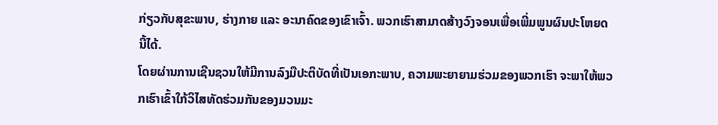ກ່ຽວກັບສຸຂະພາບ, ຮ່າງກາຍ ແລະ ອະນາຄົດຂອງເຂົາເຈົ້າ. ພວກເຮົາສາມາດສ້າງວົງຈອນເພື່ອເພີ່ມພູນຜົນປະໂຫຍດນີ້ໄດ້.
ໂດຍຜ່ານການເຊີນຊວນໃຫ້ມີການລົງມືປະຕິບັດທີ່ເປັນເອກະພາບ, ຄວາມພະຍາຍາມຮ່ວມຂອງພວກເຮົາ ຈະພາໃຫ້ພວກເຮົາເຂົ້າໃກ້ວິໄສທັດຮ່ວມກັນຂອງມວນມະ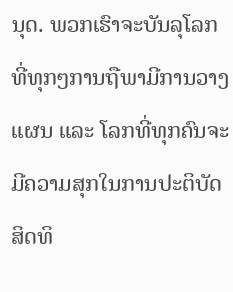ນຸດ. ພວກເຮົາຈະບັນລຸໂລກທີ່ທຸກໆການຖືພາມີການວາງແຜນ ແລະ ໂລກທີ່ທຸກຄົນຈະມີຄວາມສຸກໃນການປະຕິບັດສິດທິ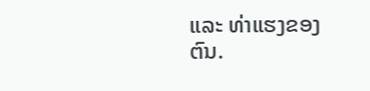ແລະ ທ່າແຮງຂອງຕົນ.